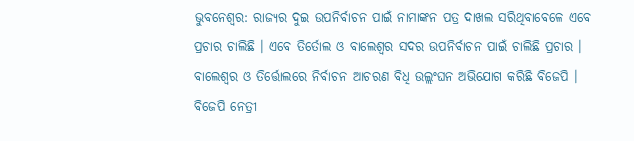ଭୁବନେଶ୍ୱର: ରାଜ୍ୟର ଦୁଇ ଉପନିର୍ବାଚନ ପାଇଁ ନାମାଙ୍କନ ପତ୍ର ଦାଖଲ ସରିଥିବାବେଳେ ଏବେ ପ୍ରଚାର ଚାଲିଛି । ଏବେ ତିର୍ତୋଲ ଓ ବାଲେଶ୍ୱର ସଦର ଉପନିର୍ବାଚନ ପାଇଁ ଚାଲିଛି ପ୍ରଚାର । ବାଲେଶ୍ବର ଓ ତିର୍ତ୍ତୋଲରେ ନିର୍ବାଚନ ଆଚରଣ ବିଧି ଉଲ୍ଲଂଘନ ଅଭିଯୋଗ କରିଛି ବିଜେପି । ବିଜେପି ନେତ୍ରୀ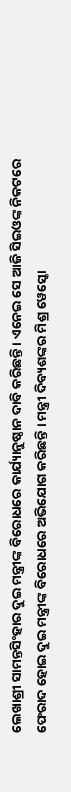ଲେଖାଶ୍ରୀ ସାମନ୍ତସିଂହାର ଦୁଇ ମନ୍ତ୍ରୀଙ୍କ ବିରୋଧରେ କାର୍ଯ୍ୟାନୁଷ୍ଠାନ ଦାବି କରିଛନ୍ତି । ଏନେଇ ସେ ଆଜି ସିଇଓଙ୍କ ନିକଟରେ ଫେରାଦ ହୋଇ ଦୁଇ ମନ୍ତ୍ରୀଙ୍କ ବିରୋଧରେ ଅଭିଯୋଗ କରିଛନ୍ତି । ମନ୍ତ୍ରୀ ଦିବ୍ୟଶଙ୍କର ମିଶ୍ର ୱେସ୍କୋ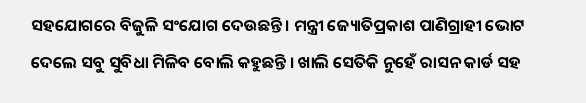ସହଯୋଗରେ ବିଜୁଳି ସଂଯୋଗ ଦେଉଛନ୍ତି । ମନ୍ତ୍ରୀ ଜ୍ୟୋତିପ୍ରକାଶ ପାଣିଗ୍ରାହୀ ଭୋଟ ଦେଲେ ସବୁ ସୁବିଧା ମିଳିବ ବୋଲି କହୁଛନ୍ତି । ଖାଲି ସେତିକି ନୁହେଁ ରାସନ କାର୍ଡ ସହ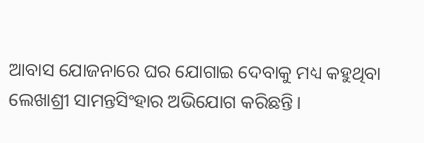ଆବାସ ଯୋଜନାରେ ଘର ଯୋଗାଇ ଦେବାକୁ ମଧ୍ୟ କହୁଥିବା ଲେଖାଶ୍ରୀ ସାମନ୍ତସିଂହାର ଅଭିଯୋଗ କରିଛନ୍ତି।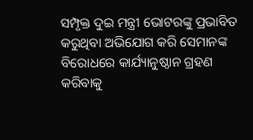ସମ୍ପୃକ୍ତ ଦୁଇ ମନ୍ତ୍ରୀ ଭୋଟରଙ୍କୁ ପ୍ରଭାବିତ କରୁଥିବା ଅଭିଯୋଗ କରି ସେମାନଙ୍କ ବିରୋଧରେ କାର୍ଯ୍ୟାନୁଷ୍ଠାନ ଗ୍ରହଣ କରିବାକୁ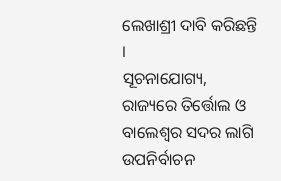ଲେଖାଶ୍ରୀ ଦାବି କରିଛନ୍ତି ।
ସୂଚନାଯୋଗ୍ୟ, ରାଜ୍ୟରେ ତିର୍ତ୍ତୋଲ ଓ ବାଲେଶ୍ବର ସଦର ଲାଗି ଉପନିର୍ବାଚନ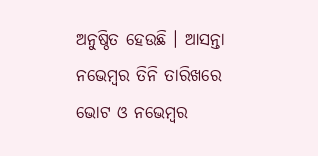ଅନୁଷ୍ଠିତ ହେଉଛି । ଆସନ୍ତା ନଭେମ୍ବର ତିନି ତାରିଖରେ ଭୋଟ ଓ ନଭେମ୍ବର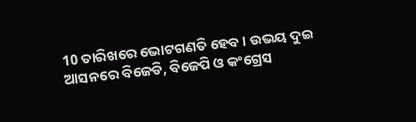10 ତାରିଖରେ ଭୋଟଗଣତି ହେବ । ଉଭୟ ଦୁଇ ଆସନରେ ବିଜେଡି, ବିଜେପି ଓ କଂଗ୍ରେସ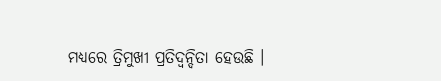ମଧ୍ୟରେ ତ୍ରିମୁଖୀ ପ୍ରତିଦ୍ୱନ୍ଦିତା ହେଉଛି ।